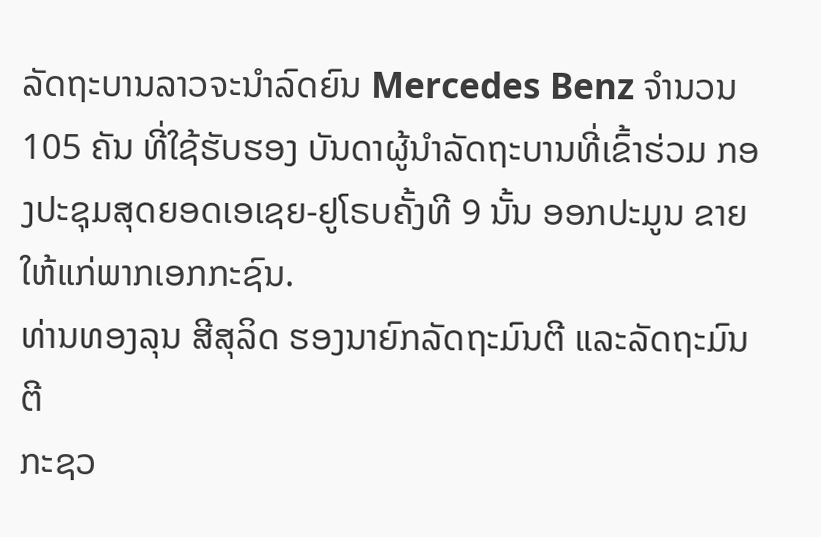ລັດຖະບານລາວຈະນໍາລົດຍົນ Mercedes Benz ຈໍານວນ
105 ຄັນ ທີ່ໃຊ້ຮັບຮອງ ບັນດາຜູ້ນໍາລັດຖະບານທີ່ເຂົ້າຮ່ວມ ກອງປະຊຸມສຸດຍອດເອເຊຍ-ຢູໂຣບຄັ້ງທີ 9 ນັ້ນ ອອກປະມູນ ຂາຍໃຫ້ແກ່ພາກເອກກະຊົນ.
ທ່ານທອງລຸນ ສີສຸລິດ ຮອງນາຍົກລັດຖະມົນຕີ ແລະລັດຖະມົນຕີ
ກະຊວ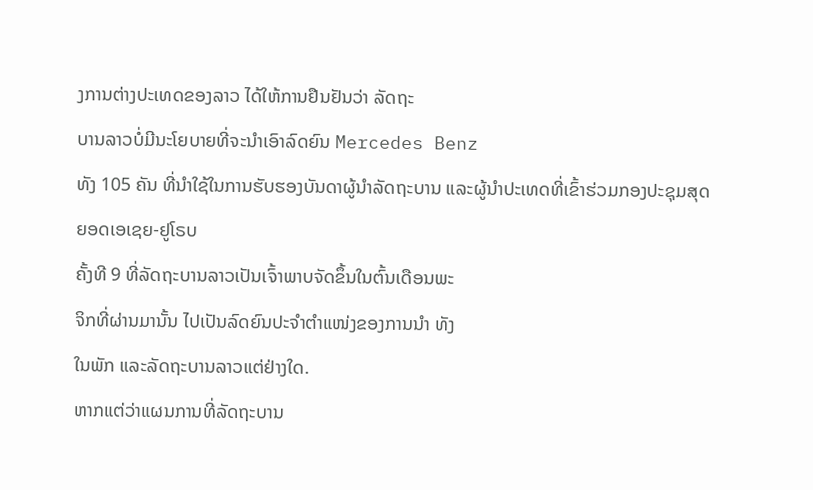ງການຕ່າງປະເທດຂອງລາວ ໄດ້ໃຫ້ການຢືນຢັນວ່າ ລັດຖະ
ບານລາວບໍ່ມີນະໂຍບາຍທີ່ຈະນໍາເອົາລົດຍົນ Mercedes Benz
ທັງ 105 ຄັນ ທີ່ນໍາໃຊ້ໃນການຮັບຮອງບັນດາຜູ້ນໍາລັດຖະບານ ແລະຜູ້ນໍາປະເທດທີ່ເຂົ້າຮ່ວມກອງປະຊຸມສຸດຍອດເອເຊຍ-ຢູໂຣບ
ຄັ້ງທີ 9 ທີ່ລັດຖະບານລາວເປັນເຈົ້າພາບຈັດຂຶ້ນໃນຕົ້ນເດືອນພະ
ຈິກທີ່ຜ່ານມານັ້ນ ໄປເປັນລົດຍົນປະຈໍາຕໍາແໜ່ງຂອງການນໍາ ທັງ
ໃນພັກ ແລະລັດຖະບານລາວແຕ່ຢ່າງໃດ.
ຫາກແຕ່ວ່າແຜນການທີ່ລັດຖະບານ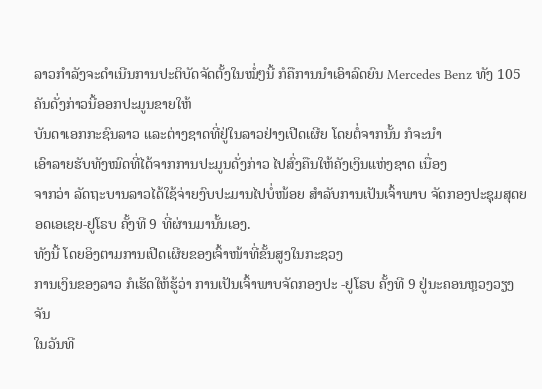ລາວກໍາລັງຈະດໍາເນີນການປະຕິບັດຈັດຕັ້ງໃນໝໍ່ໆນີ້ ກໍຄືການນໍາເອົາລົດຍົນ Mercedes Benz ທັງ 105 ຄັນດັ່ງກ່າວນີ້ອອກປະມູນຂາຍໃຫ້
ບັນດາເອກກະຊົນລາວ ແລະຕ່າງຊາດທີ່ຢູ່ໃນລາວຢ່າງເປີດເຜີຍ ໂດຍຕໍ່ຈາກນັ້ນ ກໍຈະນໍາ
ເອົາລາຍຮັບທັງໝົດທີ່ໄດ້ຈາກການປະມູນດັ່ງກ່າວ ໄປສົ່ງຄືນໃຫ້ຄັງເງິນແຫ່ງຊາດ ເນື່ອງ
ຈາກວ່າ ລັດຖະບານລາວໄດ້ໃຊ້ຈ່າຍງົບປະມານໄປບໍ່ໜ້ອຍ ສໍາລັບການເປັນເຈົ້າພາບ ຈັດກອງປະຊຸມສຸດຍອດເອເຊຍ-ຢູໂຣບ ຄັ້ງທີ 9 ທີ່ຜ່ານມານັ້ນເອງ.
ທັງນີ້ ໂດຍອິງຕາມການເປີດເຜີຍຂອງເຈົ້າໜ້າທີ່ຂັ້ນສູງໃນກະຊວງ
ການເງິນຂອງລາວ ກໍເຮັດໃຫ້ຮູ້ວ່າ ການເປັນເຈົ້າພາບຈັດກອງປະ -ຢູໂຣບ ຄັ້ງທີ 9 ຢູ່ນະຄອນຫຼວງວຽງຈັນ
ໃນວັນທີ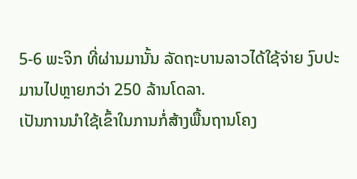5-6 ພະຈິກ ທີ່ຜ່ານມານັ້ນ ລັດຖະບານລາວໄດ້ໃຊ້ຈ່າຍ ງົບປະມານໄປຫຼາຍກວ່າ 250 ລ້ານໂດລາ.
ເປັນການນໍາໃຊ້ເຂົ້າໃນການກໍ່ສ້າງພື້ນຖານໂຄງ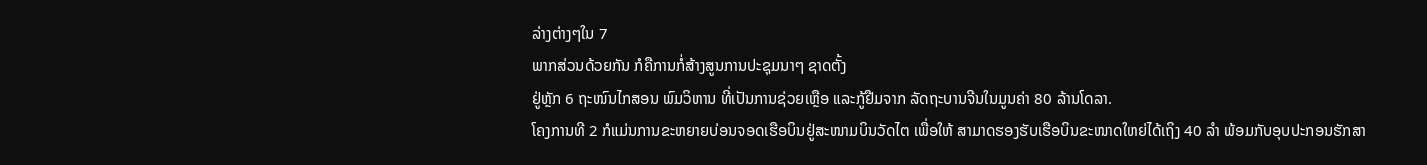ລ່າງຕ່າງໆໃນ 7
ພາກສ່ວນດ້ວຍກັນ ກໍຄືການກໍ່ສ້າງສູນການປະຊຸມນາໆ ຊາດຕັ້ງ
ຢູ່ຫຼັກ 6 ຖະໜົນໄກສອນ ພົມວິຫານ ທີ່ເປັນການຊ່ວຍເຫຼືອ ແລະກູ້ຢືມຈາກ ລັດຖະບານຈີນໃນມູນຄ່າ 80 ລ້ານໂດລາ.
ໂຄງການທີ 2 ກໍແມ່ນການຂະຫຍາຍບ່ອນຈອດເຮືອບິນຢູ່ສະໜາມບິນວັດໄຕ ເພື່ອໃຫ້ ສາມາດຮອງຮັບເຮືອບິນຂະໜາດໃຫຍ່ໄດ້ເຖິງ 40 ລໍາ ພ້ອມກັບອຸບປະກອນຮັກສາ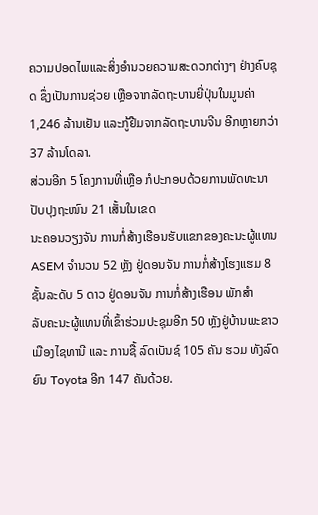ຄວາມປອດໄພແລະສິ່ງອໍານວຍຄວາມສະດວກຕ່າງໆ ຢ່າງຄົບຊຸດ ຊຶ່ງເປັນການຊ່ວຍ ເຫຼືອຈາກລັດຖະບານຍີ່ປຸ່ນໃນມູນຄ່າ 1,246 ລ້ານເຢັນ ແລະກູ້ຢືມຈາກລັດຖະບານຈີນ ອີກຫຼາຍກວ່າ 37 ລ້ານໂດລາ.
ສ່ວນອີກ 5 ໂຄງການທີ່ເຫຼືອ ກໍປະກອບດ້ວຍການພັດທະນາປັບປຸງຖະໜົນ 21 ເສັ້ນໃນເຂດ
ນະຄອນວຽງຈັນ ການກໍ່ສ້າງເຮືອນຮັບແຂກຂອງຄະນະຜູ້ແທນ ASEM ຈໍານວນ 52 ຫຼັງ ຢູ່ດອນຈັນ ການກໍ່ສ້າງໂຮງແຮມ 8 ຊັ້ນລະດັບ 5 ດາວ ຢູ່ດອນຈັນ ການກໍ່ສ້າງເຮືອນ ພັກສໍາ
ລັບຄະນະຜູ້ແທນທີ່ເຂົ້າຮ່ວມປະຊຸມອີກ 50 ຫຼັງຢູ່ບ້ານພະຂາວ ເມືອງໄຊທານີ ແລະ ການຊື້ ລົດເບັນຊ໌ 105 ຄັນ ຮວມ ທັງລົດຍົນ Toyota ອີກ 147 ຄັນດ້ວຍ.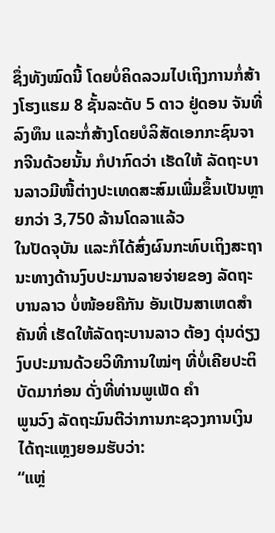ຊຶ່ງທັງໝົດນີ້ ໂດຍບໍ່ຄິດລວມໄປເຖິງການກໍ່ສ້າງໂຮງແຮມ 8 ຊັ້ນລະດັບ 5 ດາວ ຢູ່ດອນ ຈັນທີ່ລົງທຶນ ແລະກໍ່ສ້າງໂດຍບໍລິສັດເອກກະຊົນຈາກຈີນດ້ວຍນັ້ນ ກໍປາກົດວ່າ ເຮັດໃຫ້ ລັດຖະບານລາວມີໜີ້ຕ່າງປະເທດສະສົມເພີ່ມຂຶ້ນເປັນຫຼາຍກວ່າ 3,750 ລ້ານໂດລາແລ້ວ
ໃນປັດຈຸບັນ ແລະກໍໄດ້ສົ່ງຜົນກະທົບເຖິງສະຖານະທາງດ້ານງົບປະມານລາຍຈ່າຍຂອງ ລັດຖະບານລາວ ບໍ່ໜ້ອຍຄືກັນ ອັນເປັນສາເຫດສໍາຄັນທີ່ ເຮັດໃຫ້ລັດຖະບານລາວ ຕ້ອງ ດຸ່ນດ່ຽງງົບປະມານດ້ວຍວິທີການໃໝ່ໆ ທີ່ບໍ່ເຄີຍປະຕິບັດມາກ່ອນ ດັ່ງທີ່ທ່ານພູເພັດ ຄໍາ
ພູນວົງ ລັດຖະມົນຕີວ່າການກະຊວງການເງິນ ໄດ້ຖະແຫຼງຍອມຮັບວ່າ:
“ແຫຼ່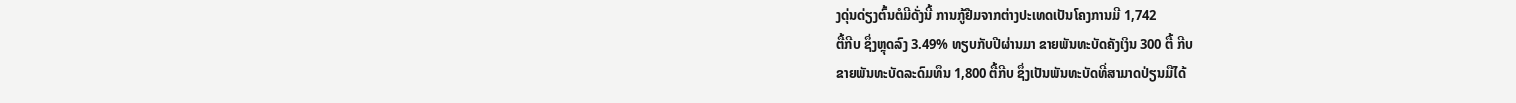ງດຸ່ນດ່ຽງຕົ້ນຕໍມີດັ່ງນີ້ ການກູ້ຢືມຈາກຕ່າງປະເທດເປັນໂຄງການມີ 1,742
ຕື້ກີບ ຊຶ່ງຫຼຸດລົງ 3.49% ທຽບກັບປີຜ່ານມາ ຂາຍພັນທະບັດຄັງເງິນ 300 ຕື້ ກີບ
ຂາຍພັນທະບັດລະດົມທຶນ 1,800 ຕື້ກີບ ຊຶ່ງເປັນພັນທະບັດທີ່ສາມາດປ່ຽນມືໄດ້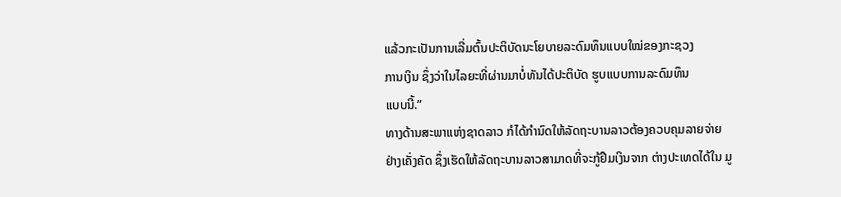ແລ້ວກະເປັນການເລີ່ມຕົ້ນປະຕິບັດນະໂຍບາຍລະດົມທຶນແບບໃໝ່ຂອງກະຊວງ
ການເງິນ ຊຶ່ງວ່າໃນໄລຍະທີ່ຜ່ານມາບໍ່ທັນໄດ້ປະຕິບັດ ຮູບແບບການລະດົມທຶນ
ແບບນີ້.”
ທາງດ້ານສະພາແຫ່ງຊາດລາວ ກໍໄດ້ກໍານົດໃຫ້ລັດຖະບານລາວຕ້ອງຄວບຄຸມລາຍຈ່າຍ ຢ່າງເຄັ່ງຄັດ ຊຶ່ງເຮັດໃຫ້ລັດຖະບານລາວສາມາດທີ່ຈະກູ້ຢືມເງິນຈາກ ຕ່າງປະເທດໄດ້ໃນ ມູ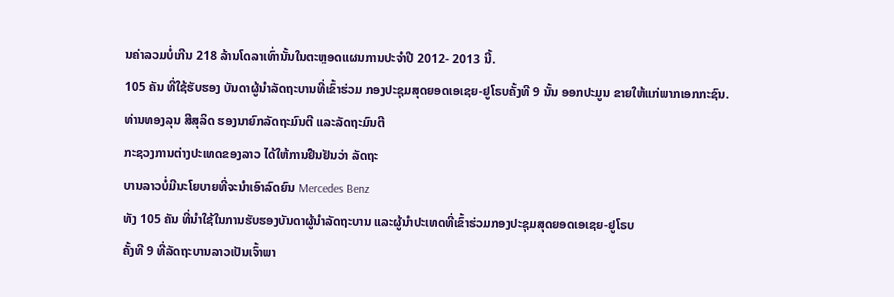ນຄ່າລວມບໍ່ເກີນ 218 ລ້ານໂດລາເທົ່ານັ້ນໃນຕະຫຼອດແຜນການປະຈໍາປີ 2012- 2013 ນີ້.
105 ຄັນ ທີ່ໃຊ້ຮັບຮອງ ບັນດາຜູ້ນໍາລັດຖະບານທີ່ເຂົ້າຮ່ວມ ກອງປະຊຸມສຸດຍອດເອເຊຍ-ຢູໂຣບຄັ້ງທີ 9 ນັ້ນ ອອກປະມູນ ຂາຍໃຫ້ແກ່ພາກເອກກະຊົນ.
ທ່ານທອງລຸນ ສີສຸລິດ ຮອງນາຍົກລັດຖະມົນຕີ ແລະລັດຖະມົນຕີ
ກະຊວງການຕ່າງປະເທດຂອງລາວ ໄດ້ໃຫ້ການຢືນຢັນວ່າ ລັດຖະ
ບານລາວບໍ່ມີນະໂຍບາຍທີ່ຈະນໍາເອົາລົດຍົນ Mercedes Benz
ທັງ 105 ຄັນ ທີ່ນໍາໃຊ້ໃນການຮັບຮອງບັນດາຜູ້ນໍາລັດຖະບານ ແລະຜູ້ນໍາປະເທດທີ່ເຂົ້າຮ່ວມກອງປະຊຸມສຸດຍອດເອເຊຍ-ຢູໂຣບ
ຄັ້ງທີ 9 ທີ່ລັດຖະບານລາວເປັນເຈົ້າພາ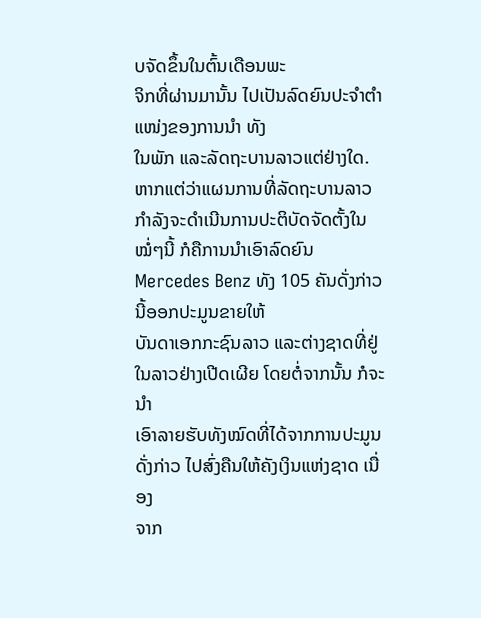ບຈັດຂຶ້ນໃນຕົ້ນເດືອນພະ
ຈິກທີ່ຜ່ານມານັ້ນ ໄປເປັນລົດຍົນປະຈໍາຕໍາແໜ່ງຂອງການນໍາ ທັງ
ໃນພັກ ແລະລັດຖະບານລາວແຕ່ຢ່າງໃດ.
ຫາກແຕ່ວ່າແຜນການທີ່ລັດຖະບານລາວກໍາລັງຈະດໍາເນີນການປະຕິບັດຈັດຕັ້ງໃນໝໍ່ໆນີ້ ກໍຄືການນໍາເອົາລົດຍົນ Mercedes Benz ທັງ 105 ຄັນດັ່ງກ່າວນີ້ອອກປະມູນຂາຍໃຫ້
ບັນດາເອກກະຊົນລາວ ແລະຕ່າງຊາດທີ່ຢູ່ໃນລາວຢ່າງເປີດເຜີຍ ໂດຍຕໍ່ຈາກນັ້ນ ກໍຈະນໍາ
ເອົາລາຍຮັບທັງໝົດທີ່ໄດ້ຈາກການປະມູນດັ່ງກ່າວ ໄປສົ່ງຄືນໃຫ້ຄັງເງິນແຫ່ງຊາດ ເນື່ອງ
ຈາກ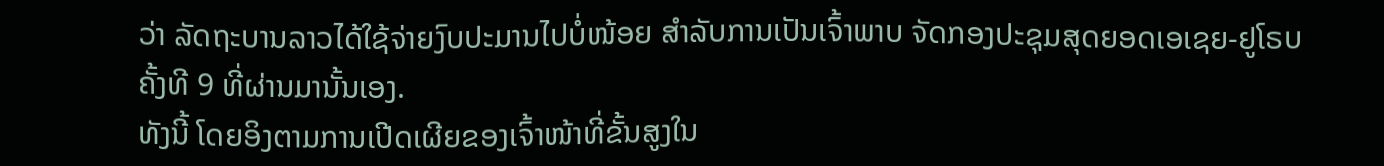ວ່າ ລັດຖະບານລາວໄດ້ໃຊ້ຈ່າຍງົບປະມານໄປບໍ່ໜ້ອຍ ສໍາລັບການເປັນເຈົ້າພາບ ຈັດກອງປະຊຸມສຸດຍອດເອເຊຍ-ຢູໂຣບ ຄັ້ງທີ 9 ທີ່ຜ່ານມານັ້ນເອງ.
ທັງນີ້ ໂດຍອິງຕາມການເປີດເຜີຍຂອງເຈົ້າໜ້າທີ່ຂັ້ນສູງໃນ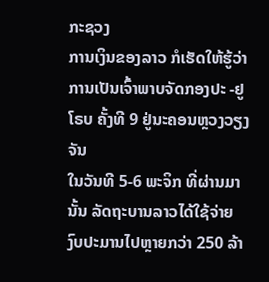ກະຊວງ
ການເງິນຂອງລາວ ກໍເຮັດໃຫ້ຮູ້ວ່າ ການເປັນເຈົ້າພາບຈັດກອງປະ -ຢູໂຣບ ຄັ້ງທີ 9 ຢູ່ນະຄອນຫຼວງວຽງຈັນ
ໃນວັນທີ 5-6 ພະຈິກ ທີ່ຜ່ານມານັ້ນ ລັດຖະບານລາວໄດ້ໃຊ້ຈ່າຍ ງົບປະມານໄປຫຼາຍກວ່າ 250 ລ້າ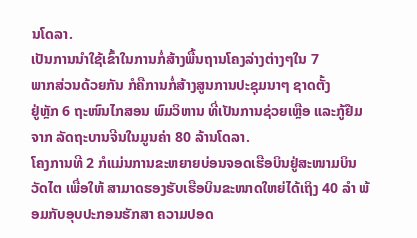ນໂດລາ.
ເປັນການນໍາໃຊ້ເຂົ້າໃນການກໍ່ສ້າງພື້ນຖານໂຄງລ່າງຕ່າງໆໃນ 7
ພາກສ່ວນດ້ວຍກັນ ກໍຄືການກໍ່ສ້າງສູນການປະຊຸມນາໆ ຊາດຕັ້ງ
ຢູ່ຫຼັກ 6 ຖະໜົນໄກສອນ ພົມວິຫານ ທີ່ເປັນການຊ່ວຍເຫຼືອ ແລະກູ້ຢືມຈາກ ລັດຖະບານຈີນໃນມູນຄ່າ 80 ລ້ານໂດລາ.
ໂຄງການທີ 2 ກໍແມ່ນການຂະຫຍາຍບ່ອນຈອດເຮືອບິນຢູ່ສະໜາມບິນວັດໄຕ ເພື່ອໃຫ້ ສາມາດຮອງຮັບເຮືອບິນຂະໜາດໃຫຍ່ໄດ້ເຖິງ 40 ລໍາ ພ້ອມກັບອຸບປະກອນຮັກສາ ຄວາມປອດ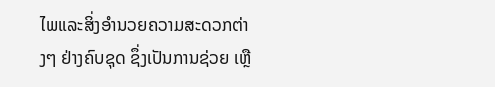ໄພແລະສິ່ງອໍານວຍຄວາມສະດວກຕ່າງໆ ຢ່າງຄົບຊຸດ ຊຶ່ງເປັນການຊ່ວຍ ເຫຼື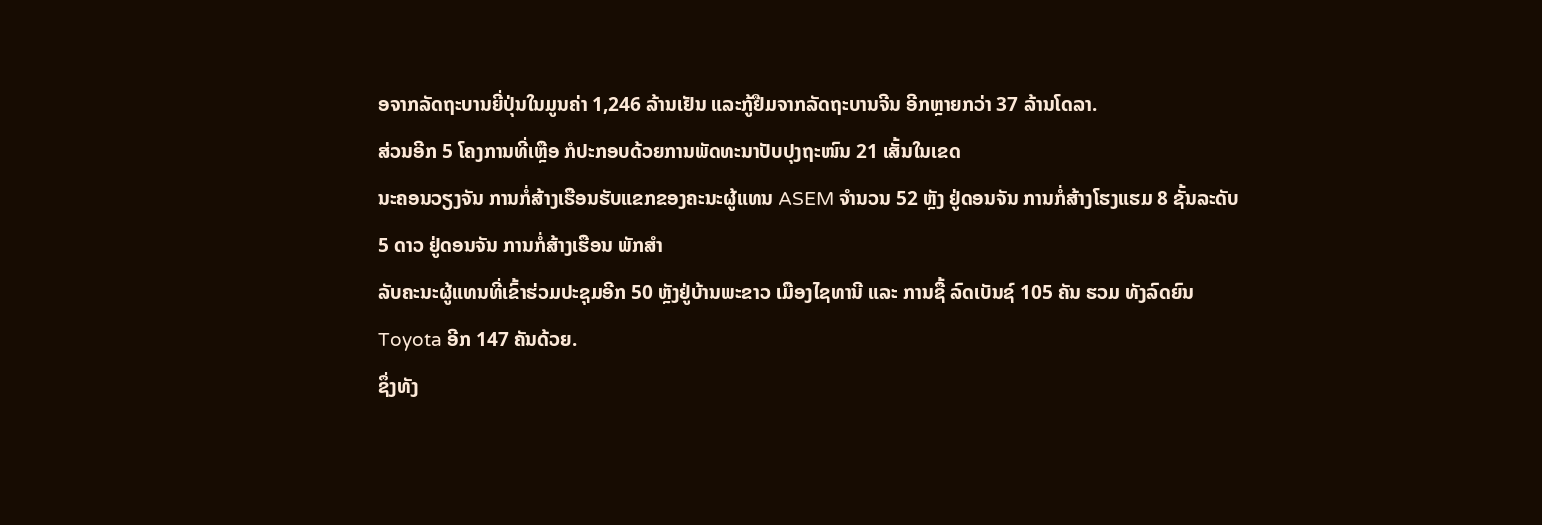ອຈາກລັດຖະບານຍີ່ປຸ່ນໃນມູນຄ່າ 1,246 ລ້ານເຢັນ ແລະກູ້ຢືມຈາກລັດຖະບານຈີນ ອີກຫຼາຍກວ່າ 37 ລ້ານໂດລາ.
ສ່ວນອີກ 5 ໂຄງການທີ່ເຫຼືອ ກໍປະກອບດ້ວຍການພັດທະນາປັບປຸງຖະໜົນ 21 ເສັ້ນໃນເຂດ
ນະຄອນວຽງຈັນ ການກໍ່ສ້າງເຮືອນຮັບແຂກຂອງຄະນະຜູ້ແທນ ASEM ຈໍານວນ 52 ຫຼັງ ຢູ່ດອນຈັນ ການກໍ່ສ້າງໂຮງແຮມ 8 ຊັ້ນລະດັບ 5 ດາວ ຢູ່ດອນຈັນ ການກໍ່ສ້າງເຮືອນ ພັກສໍາ
ລັບຄະນະຜູ້ແທນທີ່ເຂົ້າຮ່ວມປະຊຸມອີກ 50 ຫຼັງຢູ່ບ້ານພະຂາວ ເມືອງໄຊທານີ ແລະ ການຊື້ ລົດເບັນຊ໌ 105 ຄັນ ຮວມ ທັງລົດຍົນ Toyota ອີກ 147 ຄັນດ້ວຍ.
ຊຶ່ງທັງ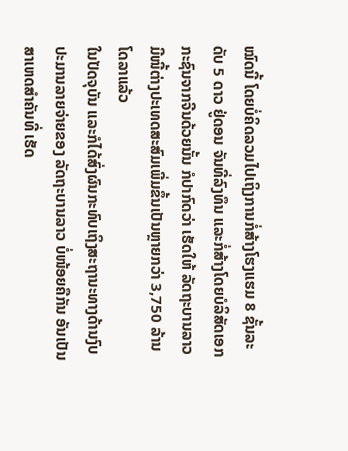ໝົດນີ້ ໂດຍບໍ່ຄິດລວມໄປເຖິງການກໍ່ສ້າງໂຮງແຮມ 8 ຊັ້ນລະດັບ 5 ດາວ ຢູ່ດອນ ຈັນທີ່ລົງທຶນ ແລະກໍ່ສ້າງໂດຍບໍລິສັດເອກກະຊົນຈາກຈີນດ້ວຍນັ້ນ ກໍປາກົດວ່າ ເຮັດໃຫ້ ລັດຖະບານລາວມີໜີ້ຕ່າງປະເທດສະສົມເພີ່ມຂຶ້ນເປັນຫຼາຍກວ່າ 3,750 ລ້ານໂດລາແລ້ວ
ໃນປັດຈຸບັນ ແລະກໍໄດ້ສົ່ງຜົນກະທົບເຖິງສະຖານະທາງດ້ານງົບປະມານລາຍຈ່າຍຂອງ ລັດຖະບານລາວ ບໍ່ໜ້ອຍຄືກັນ ອັນເປັນສາເຫດສໍາຄັນທີ່ ເຮັດ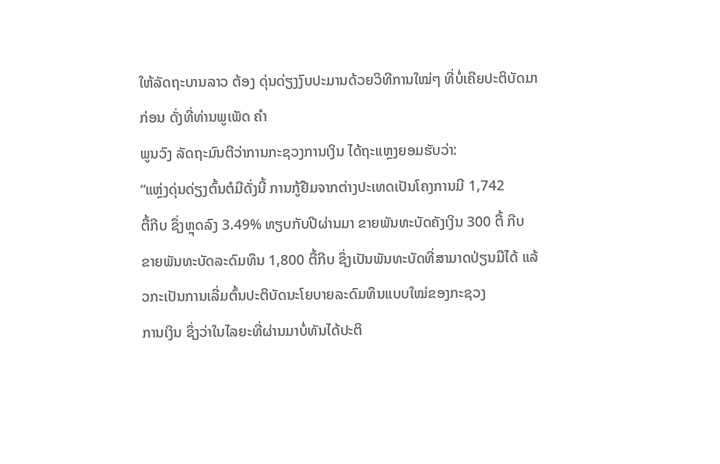ໃຫ້ລັດຖະບານລາວ ຕ້ອງ ດຸ່ນດ່ຽງງົບປະມານດ້ວຍວິທີການໃໝ່ໆ ທີ່ບໍ່ເຄີຍປະຕິບັດມາກ່ອນ ດັ່ງທີ່ທ່ານພູເພັດ ຄໍາ
ພູນວົງ ລັດຖະມົນຕີວ່າການກະຊວງການເງິນ ໄດ້ຖະແຫຼງຍອມຮັບວ່າ:
“ແຫຼ່ງດຸ່ນດ່ຽງຕົ້ນຕໍມີດັ່ງນີ້ ການກູ້ຢືມຈາກຕ່າງປະເທດເປັນໂຄງການມີ 1,742
ຕື້ກີບ ຊຶ່ງຫຼຸດລົງ 3.49% ທຽບກັບປີຜ່ານມາ ຂາຍພັນທະບັດຄັງເງິນ 300 ຕື້ ກີບ
ຂາຍພັນທະບັດລະດົມທຶນ 1,800 ຕື້ກີບ ຊຶ່ງເປັນພັນທະບັດທີ່ສາມາດປ່ຽນມືໄດ້ ແລ້ວກະເປັນການເລີ່ມຕົ້ນປະຕິບັດນະໂຍບາຍລະດົມທຶນແບບໃໝ່ຂອງກະຊວງ
ການເງິນ ຊຶ່ງວ່າໃນໄລຍະທີ່ຜ່ານມາບໍ່ທັນໄດ້ປະຕິ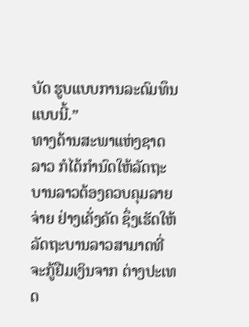ບັດ ຮູບແບບການລະດົມທຶນ
ແບບນີ້.”
ທາງດ້ານສະພາແຫ່ງຊາດລາວ ກໍໄດ້ກໍານົດໃຫ້ລັດຖະບານລາວຕ້ອງຄວບຄຸມລາຍຈ່າຍ ຢ່າງເຄັ່ງຄັດ ຊຶ່ງເຮັດໃຫ້ລັດຖະບານລາວສາມາດທີ່ຈະກູ້ຢືມເງິນຈາກ ຕ່າງປະເທດ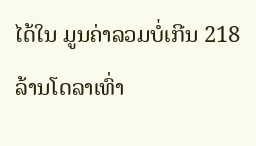ໄດ້ໃນ ມູນຄ່າລວມບໍ່ເກີນ 218 ລ້ານໂດລາເທົ່າ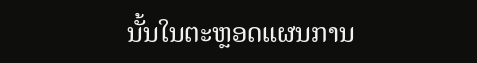ນັ້ນໃນຕະຫຼອດແຜນການ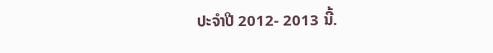ປະຈໍາປີ 2012- 2013 ນີ້.